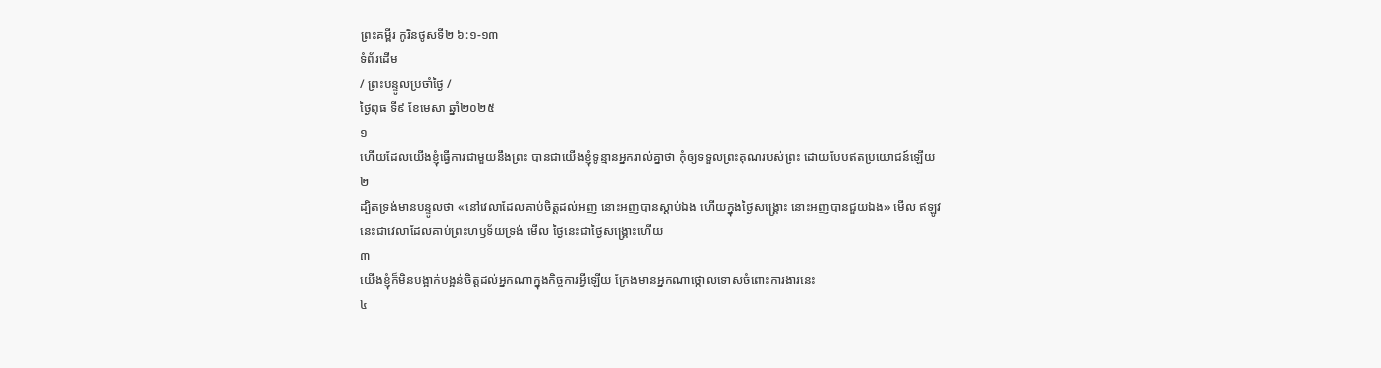ព្រះគម្ពីរ កូរិនថូសទី២ ៦:១-១៣
ទំព័រដើម
/ ព្រះបន្ទូលប្រចាំថ្ងៃ /
ថ្ងៃពុធ ទី៩ ខែមេសា ឆ្នាំ២០២៥
១
ហើយដែលយើងខ្ញុំធ្វើការជាមួយនឹងព្រះ បានជាយើងខ្ញុំទូន្មានអ្នករាល់គ្នាថា កុំឲ្យទទួលព្រះគុណរបស់ព្រះ ដោយបែបឥតប្រយោជន៍ឡើយ
២
ដ្បិតទ្រង់មានបន្ទូលថា «នៅវេលាដែលគាប់ចិត្តដល់អញ នោះអញបានស្តាប់ឯង ហើយក្នុងថ្ងៃសង្គ្រោះ នោះអញបានជួយឯង» មើល ឥឡូវនេះជាវេលាដែលគាប់ព្រះហឫទ័យទ្រង់ មើល ថ្ងៃនេះជាថ្ងៃសង្គ្រោះហើយ
៣
យើងខ្ញុំក៏មិនបង្អាក់បង្អន់ចិត្តដល់អ្នកណាក្នុងកិច្ចការអ្វីឡើយ ក្រែងមានអ្នកណាថ្កោលទោសចំពោះការងារនេះ
៤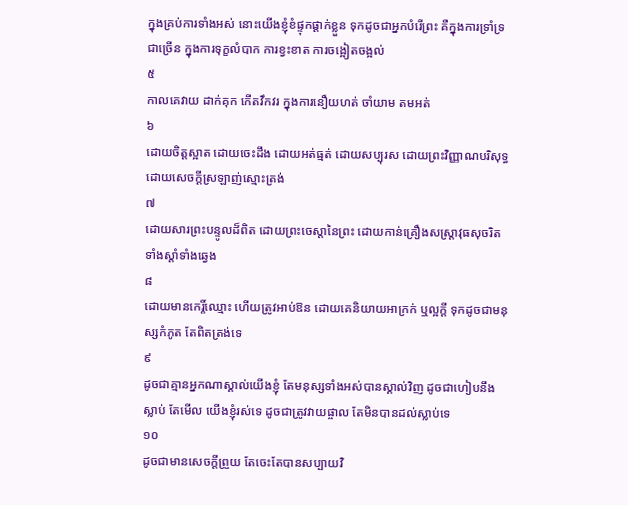ក្នុងគ្រប់ការទាំងអស់ នោះយើងខ្ញុំខំផ្ទុកផ្តាក់ខ្លួន ទុកដូចជាអ្នកបំរើព្រះ គឺក្នុងការទ្រាំទ្រជាច្រើន ក្នុងការទុក្ខលំបាក ការខ្វះខាត ការចង្អៀតចង្អល់
៥
កាលគេវាយ ដាក់គុក កើតវឹកវរ ក្នុងការនឿយហត់ ចាំយាម តមអត់
៦
ដោយចិត្តស្អាត ដោយចេះដឹង ដោយអត់ធ្មត់ ដោយសប្បុរស ដោយព្រះវិញ្ញាណបរិសុទ្ធ ដោយសេចក្ដីស្រឡាញ់ស្មោះត្រង់
៧
ដោយសារព្រះបន្ទូលដ៏ពិត ដោយព្រះចេស្តានៃព្រះ ដោយកាន់គ្រឿងសស្ត្រាវុធសុចរិត ទាំងស្តាំទាំងឆ្វេង
៨
ដោយមានកេរ្តិ៍ឈ្មោះ ហើយត្រូវអាប់ឱន ដោយគេនិយាយអាក្រក់ ឬល្អក្តី ទុកដូចជាមនុស្សកំភូត តែពិតត្រង់ទេ
៩
ដូចជាគ្មានអ្នកណាស្គាល់យើងខ្ញុំ តែមនុស្សទាំងអស់បានស្គាល់វិញ ដូចជាហៀបនឹងស្លាប់ តែមើល យើងខ្ញុំរស់ទេ ដូចជាត្រូវវាយផ្ចាល តែមិនបានដល់ស្លាប់ទេ
១០
ដូចជាមានសេចក្ដីព្រួយ តែចេះតែបានសប្បាយវិ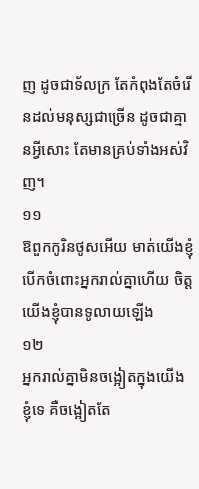ញ ដូចជាទ័លក្រ តែកំពុងតែចំរើនដល់មនុស្សជាច្រើន ដូចជាគ្មានអ្វីសោះ តែមានគ្រប់ទាំងអស់វិញ។
១១
ឱពួកកូរិនថូសអើយ មាត់យើងខ្ញុំបើកចំពោះអ្នករាល់គ្នាហើយ ចិត្តយើងខ្ញុំបានទូលាយឡើង
១២
អ្នករាល់គ្នាមិនចង្អៀតក្នុងយើងខ្ញុំទេ គឺចង្អៀតតែ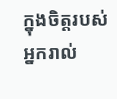ក្នុងចិត្តរបស់អ្នករាល់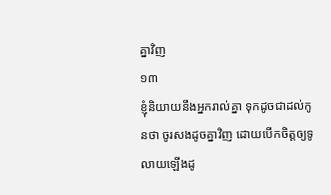គ្នាវិញ
១៣
ខ្ញុំនិយាយនឹងអ្នករាល់គ្នា ទុកដូចជាដល់កូនថា ចូរសងដូចគ្នាវិញ ដោយបើកចិត្តឲ្យទូលាយឡើងដូ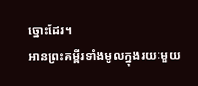ច្នោះដែរ។
អានព្រះគម្ពីរទាំងមូលក្នុងរយៈមួយ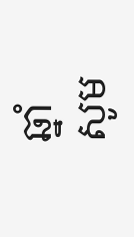ឆ្នាំ
សូម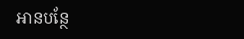អានបន្ថែ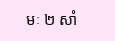មៈ ២ សាំ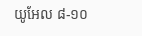យូអែល ៨-១០